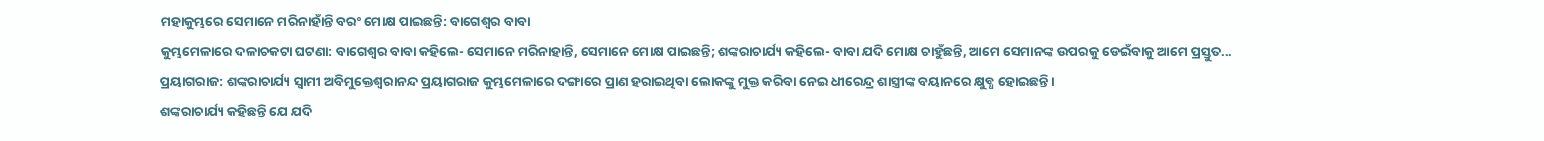ମହାକୁମ୍ଭରେ ସେମାନେ ମରିନାହାଁନ୍ତି ବରଂ ମୋକ୍ଷ ପାଇଛନ୍ତି: ବାଗେଶ୍ୱର ବାବା
କୁମ୍ଭମେଳାରେ ଦଳାଚକଟା ଘଟଣା: ବାଗେଶ୍ୱର ବାବା କହିଲେ- ସେମାନେ ମରିନାହାନ୍ତି, ସେମାନେ ମୋକ୍ଷ ପାଇଛନ୍ତି; ଶଙ୍କରାଚାର୍ଯ୍ୟ କହିଲେ- ବାବା ଯଦି ମୋକ୍ଷ ଚାହୁଁଛନ୍ତି, ଆମେ ସେମାନଙ୍କ ଉପରକୁ ଡେଇଁବାକୁ ଆମେ ପ୍ରସ୍ତୁତ...
ପ୍ରୟାଗରାଜ: ଶଙ୍କରାଚାର୍ଯ୍ୟ ସ୍ୱାମୀ ଅବିମୁକ୍ତେଶ୍ୱରାନନ୍ଦ ପ୍ରୟାଗରାଜ କୁମ୍ଭମେଳାରେ ଦଙ୍ଗାରେ ପ୍ରାଣ ହରାଇଥିବା ଲୋକଙ୍କୁ ମୁକ୍ତ କରିବା ନେଇ ଧୀରେନ୍ଦ୍ର ଶାସ୍ତ୍ରୀଙ୍କ ବୟାନରେ କ୍ଷୁବ୍ଧ ହୋଇଛନ୍ତି।
ଶଙ୍କରାଚାର୍ଯ୍ୟ କହିଛନ୍ତି ଯେ ଯଦି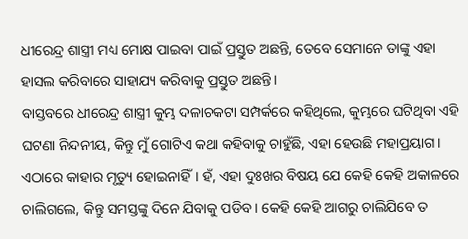ଧୀରେନ୍ଦ୍ର ଶାସ୍ତ୍ରୀ ମଧ୍ୟ ମୋକ୍ଷ ପାଇବା ପାଇଁ ପ୍ରସ୍ତୁତ ଅଛନ୍ତି, ତେବେ ସେମାନେ ତାଙ୍କୁ ଏହା ହାସଲ କରିବାରେ ସାହାଯ୍ୟ କରିବାକୁ ପ୍ରସ୍ତୁତ ଅଛନ୍ତି।
ବାସ୍ତବରେ ଧୀରେନ୍ଦ୍ର ଶାସ୍ତ୍ରୀ କୁମ୍ଭ ଦଳାଚକଟା ସମ୍ପର୍କରେ କହିଥିଲେ, କୁମ୍ଭରେ ଘଟିଥିବା ଏହି ଘଟଣା ନିନ୍ଦନୀୟ, କିନ୍ତୁ ମୁଁ ଗୋଟିଏ କଥା କହିବାକୁ ଚାହୁଁଛି, ଏହା ହେଉଛି ମହାପ୍ରୟାଗ।
ଏଠାରେ କାହାର ମୃତ୍ୟୁ ହୋଇନାହିଁ। ହଁ, ଏହା ଦୁଃଖର ବିଷୟ ଯେ କେହି କେହି ଅକାଳରେ ଚାଲିଗଲେ, କିନ୍ତୁ ସମସ୍ତଙ୍କୁ ଦିନେ ଯିବାକୁ ପଡିବ। କେହି କେହି ଆଗରୁ ଚାଲିଯିବେ ତ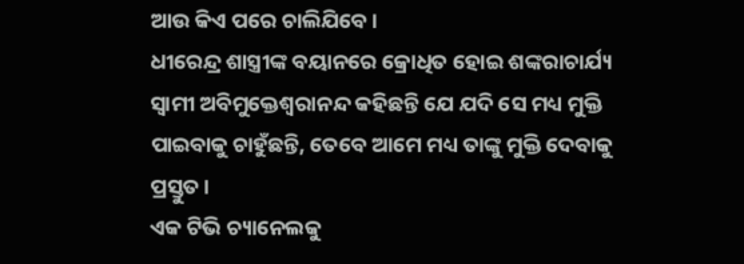ଆଉ କିଏ ପରେ ଚାଲିଯିବେ।
ଧୀରେନ୍ଦ୍ର ଶାସ୍ତ୍ରୀଙ୍କ ବୟାନରେ କ୍ରୋଧିତ ହୋଇ ଶଙ୍କରାଚାର୍ଯ୍ୟ ସ୍ୱାମୀ ଅବିମୁକ୍ତେଶ୍ୱରାନନ୍ଦ କହିଛନ୍ତି ଯେ ଯଦି ସେ ମଧ୍ୟ ମୁକ୍ତି ପାଇବାକୁ ଚାହୁଁଛନ୍ତି, ତେବେ ଆମେ ମଧ୍ୟ ତାଙ୍କୁ ମୁକ୍ତି ଦେବାକୁ ପ୍ରସ୍ତୁତ।
ଏକ ଟିଭି ଚ୍ୟାନେଲକୁ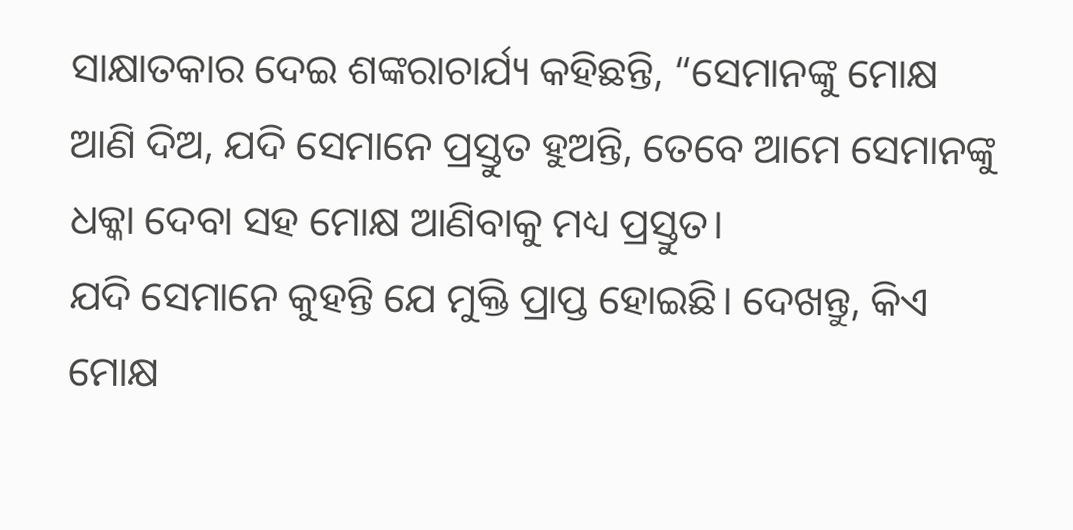ସାକ୍ଷାତକାର ଦେଇ ଶଙ୍କରାଚାର୍ଯ୍ୟ କହିଛନ୍ତି, “ସେମାନଙ୍କୁ ମୋକ୍ଷ ଆଣି ଦିଅ, ଯଦି ସେମାନେ ପ୍ରସ୍ତୁତ ହୁଅନ୍ତି, ତେବେ ଆମେ ସେମାନଙ୍କୁ ଧକ୍କା ଦେବା ସହ ମୋକ୍ଷ ଆଣିବାକୁ ମଧ୍ୟ ପ୍ରସ୍ତୁତ।
ଯଦି ସେମାନେ କୁହନ୍ତି ଯେ ମୁକ୍ତି ପ୍ରାପ୍ତ ହୋଇଛି। ଦେଖନ୍ତୁ, କିଏ ମୋକ୍ଷ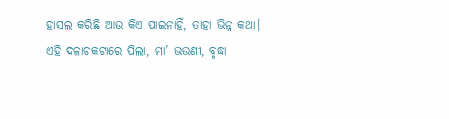ହାସଲ କରିଛି ଆଉ କିଏ ପାଇନାହିଁ, ତାହା ଭିନ୍ନ କଥା।
ଏହି ଦଳାଚକଟାରେ ପିଲା, ମା’ ଭଉଣୀ, ବୃଦ୍ଧା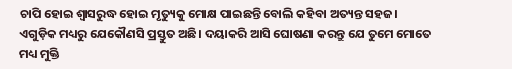ଚାପି ହୋଇ ଶ୍ୱାସରୁଦ୍ଧ ହୋଇ ମୃତ୍ୟୁକୁ ମୋକ୍ଷ ପାଇଛନ୍ତି ବୋଲି କହିବା ଅତ୍ୟନ୍ତ ସହଜ।
ଏଗୁଡ଼ିକ ମଧ୍ୟରୁ ଯେକୌଣସି ପ୍ରସ୍ତୁତ ଅଛି। ଦୟାକରି ଆସି ଘୋଷଣା କରନ୍ତୁ ଯେ ତୁମେ ମୋତେ ମଧ୍ୟ ମୁକ୍ତି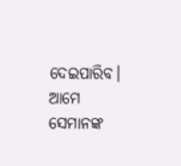ଦେଇପାରିବ। ଆମେ ସେମାନଙ୍କ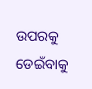ଉପରକୁ ଡେଇଁବାକୁ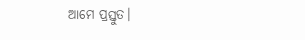ଆମେ ପ୍ରସ୍ତୁତ।